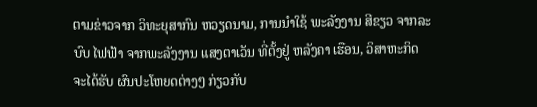ຕາມຂ່າວຈາກ ວິທະຍຸສາກົນ ຫວຽດນາມ, ການນຳໃຊ້ ພະລັງງານ ສີຂຽວ ຈາກລະບົບ ໄຟຟ້າ ຈາກພະລັງງານ ແສງຕາເວັນ ທີ່ຕັ້ງຢູ່ ຫລັງຄາ ເຮືອນ, ວິສາຫະກິດ ຈະໄດ້ຮັບ ຜົນປະໂຫຍດຕ່າງໆ ກ່ຽວກັບ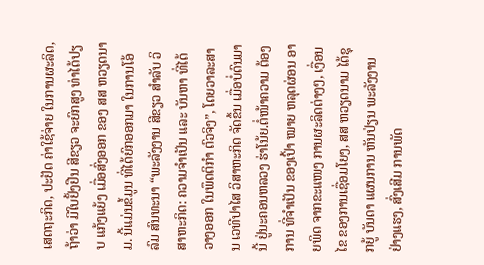ເສດຖະກິດ, ປະຢັດ ຄ່າໃຊ້ຈ່າຍ ໃນການຜະລິດ, ຖ້າວ່າ ມີໃບຢັ້ງຢືນ ສີຂຽວ ຈະຍົກສູງ ທ່າໄດ້ປຽບ ແກ້ງແຍ້ງ ເມື່ອສົ່ງອອກ ຂອງ ສສ ຫວຽດນາມ. ນີ້ແມ່ນຂໍ້ມູນ ທີ່ໄດ້ຍົກອອກມາ ໃນການໂອ້ລົມ ສົນທະນາ “ພະລັງງານ ສີຂຽວ ສຳລັບ ວິສາຫະກິດ: ຄວາມຈຳເປັນ ແລະ ບັນຫາ ທີ່ໄດ້ວາງອອກ ໃນພຶດຕິກຳ ຕົວຈິງ”, ໂດຍວາລະສານ ເວທີປາໄສ ວິສາຫະກິດ ຈັດຂຶ້ນ ເມື່ອບໍ່ດົນມານີ້ ຢູ່ນະຄອນຫລວງ ຮ່າໂນ້ຍ.ຕໍ່ໜ້າຄວາມ ຕ້ອງການ ທີ່ຈຳເປັນ ຂອງເປົ້າ ໝາຍ ຫລຸດຜ່ອນ ອາຍພິດ ຈາກຂະແໜງ ການຜະລິດຕ່າງໆ, ເງື່ອນໄຂ ຂອງການເຊື່ອມໂຍງ, ສສ ຫວຽດນາມ ໄດ້ຊຸກຍູ້ ບັນດາ ແຜນການ ຫັນປ່ຽນ ພະລັງງານ ຢ່າງແຮງ, ສົ່ງເສີມ ການພັດ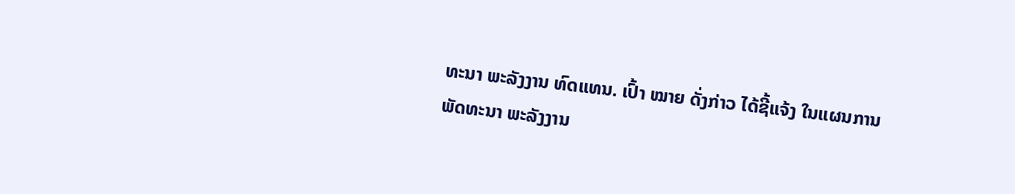ທະນາ ພະລັງງານ ທົດແທນ. ເປົ້າ ໝາຍ ດັ່ງກ່າວ ໄດ້ຊີ້ແຈ້ງ ໃນແຜນການ ພັດທະນາ ພະລັງງານ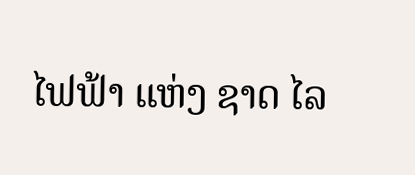ໄຟຟ້າ ແຫ່ງ ຊາດ ໄລ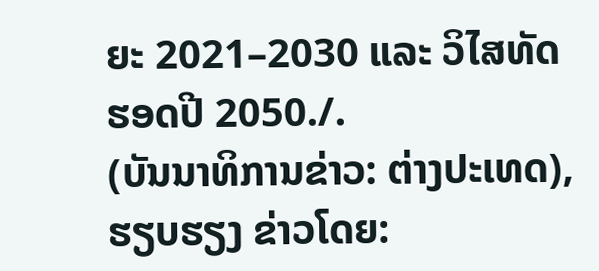ຍະ 2021–2030 ແລະ ວິໄສທັດ ຮອດປີ 2050./.
(ບັນນາທິການຂ່າວ: ຕ່າງປະເທດ), ຮຽບຮຽງ ຂ່າວໂດຍ: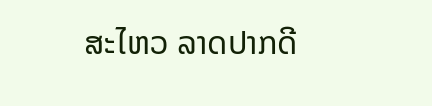ສະໄຫວ ລາດປາກດີ